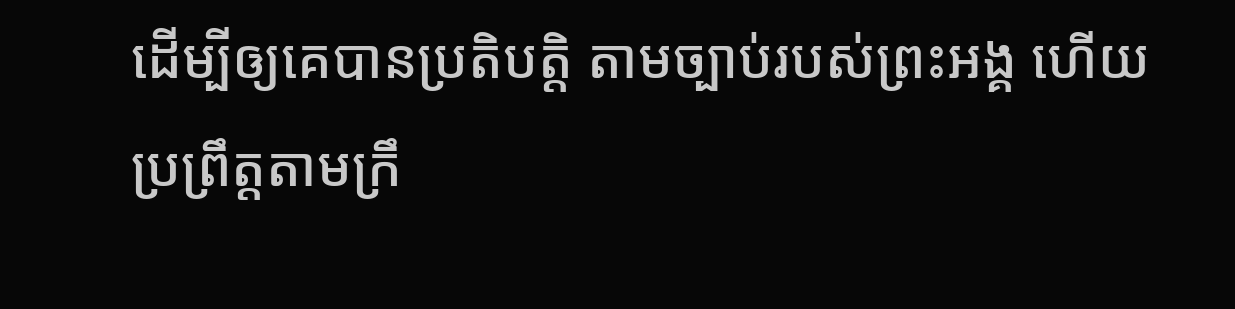ដើម្បីឲ្យគេបានប្រតិបត្តិ តាមច្បាប់របស់ព្រះអង្គ ហើយប្រព្រឹត្តតាមក្រឹ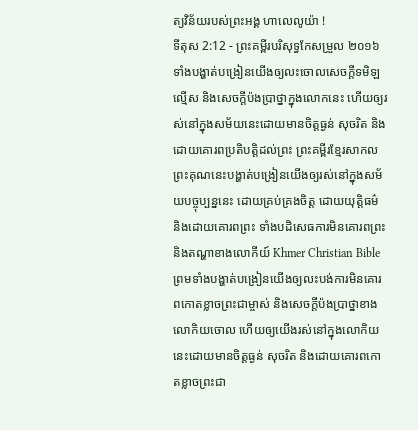ត្យវិន័យរបស់ព្រះអង្គ ហាលេលូយ៉ា !
ទីតុស 2:12 - ព្រះគម្ពីរបរិសុទ្ធកែសម្រួល ២០១៦ ទាំងបង្ហាត់បង្រៀនយើងឲ្យលះចោលសេចក្ដីទមិឡល្មើស និងសេចក្ដីប៉ងប្រាថ្នាក្នុងលោកនេះ ហើយឲ្យរស់នៅក្នុងសម័យនេះដោយមានចិត្តធ្ងន់ សុចរិត និងដោយគោរពប្រតិបត្តិដល់ព្រះ ព្រះគម្ពីរខ្មែរសាកល ព្រះគុណនេះបង្ហាត់បង្រៀនយើងឲ្យរស់នៅក្នុងសម័យបច្ចុប្បន្ននេះ ដោយគ្រប់គ្រងចិត្ត ដោយយុត្តិធម៌ និងដោយគោរពព្រះ ទាំងបដិសេធការមិនគោរពព្រះ និងតណ្ហាខាងលោកីយ៍ Khmer Christian Bible ព្រមទាំងបង្ហាត់បង្រៀនយើងឲ្យលះបង់ការមិនគោរពកោតខ្លាចព្រះជាម្ចាស់ និងសេចក្ដីប៉ងប្រាថ្នាខាងលោកិយចោល ហើយឲ្យយើងរស់នៅក្នុងលោកិយនេះដោយមានចិត្តធ្ងន់ សុចរិត និងដោយគោរពកោតខ្លាចព្រះជា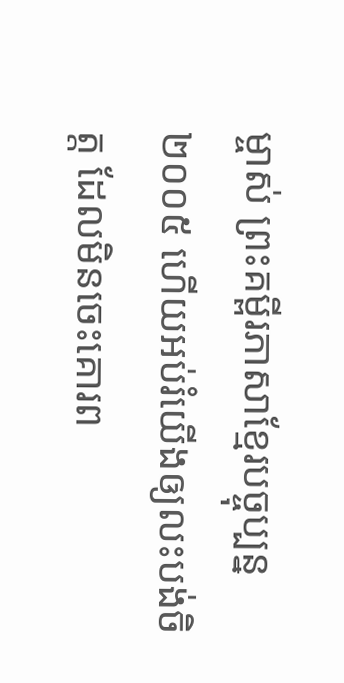ម្ចាស់ ព្រះគម្ពីរភាសាខ្មែរបច្ចុប្បន្ន ២០០៥ ហើយអប់រំយើងឲ្យលះបង់ចិត្ត ដែលមិនចេះគោរព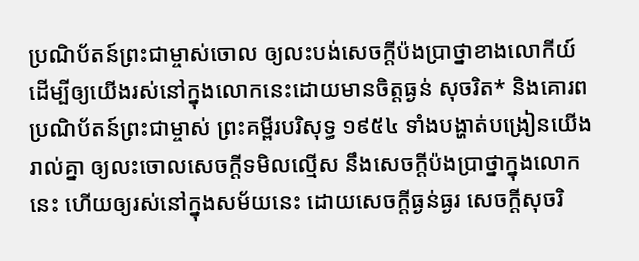ប្រណិប័តន៍ព្រះជាម្ចាស់ចោល ឲ្យលះបង់សេចក្ដីប៉ងប្រាថ្នាខាងលោកីយ៍ ដើម្បីឲ្យយើងរស់នៅក្នុងលោកនេះដោយមានចិត្តធ្ងន់ សុចរិត* និងគោរពប្រណិប័តន៍ព្រះជាម្ចាស់ ព្រះគម្ពីរបរិសុទ្ធ ១៩៥៤ ទាំងបង្ហាត់បង្រៀនយើងរាល់គ្នា ឲ្យលះចោលសេចក្ដីទមិលល្មើស នឹងសេចក្ដីប៉ងប្រាថ្នាក្នុងលោកនេះ ហើយឲ្យរស់នៅក្នុងសម័យនេះ ដោយសេចក្ដីធ្ងន់ធ្ងរ សេចក្ដីសុចរិ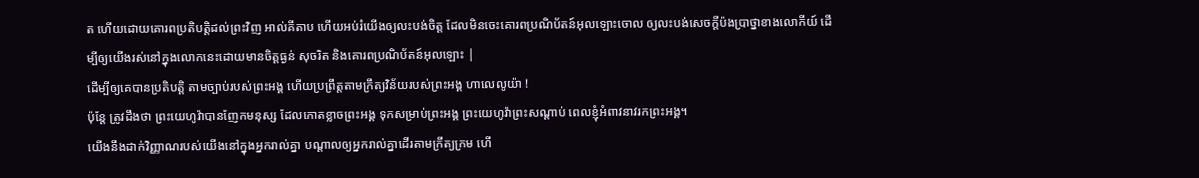ត ហើយដោយគោរពប្រតិបត្តិដល់ព្រះវិញ អាល់គីតាប ហើយអប់រំយើងឲ្យលះបង់ចិត្ដ ដែលមិនចេះគោរពប្រណិប័តន៍អុលឡោះចោល ឲ្យលះបង់សេចក្ដីប៉ងប្រាថ្នាខាងលោកីយ៍ ដើម្បីឲ្យយើងរស់នៅក្នុងលោកនេះដោយមានចិត្ដធ្ងន់ សុចរិត និងគោរពប្រណិប័តន៍អុលឡោះ |
ដើម្បីឲ្យគេបានប្រតិបត្តិ តាមច្បាប់របស់ព្រះអង្គ ហើយប្រព្រឹត្តតាមក្រឹត្យវិន័យរបស់ព្រះអង្គ ហាលេលូយ៉ា !
ប៉ុន្តែ ត្រូវដឹងថា ព្រះយេហូវ៉ាបានញែកមនុស្ស ដែលកោតខ្លាចព្រះអង្គ ទុកសម្រាប់ព្រះអង្គ ព្រះយេហូវ៉ាព្រះសណ្ដាប់ ពេលខ្ញុំអំពាវនាវរកព្រះអង្គ។
យើងនឹងដាក់វិញ្ញាណរបស់យើងនៅក្នុងអ្នករាល់គ្នា បណ្ដាលឲ្យអ្នករាល់គ្នាដើរតាមក្រឹត្យក្រម ហើ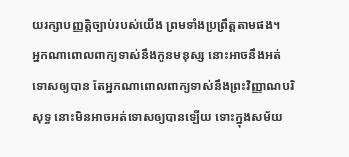យរក្សាបញ្ញត្តិច្បាប់របស់យើង ព្រមទាំងប្រព្រឹត្តតាមផង។
អ្នកណាពោលពាក្យទាស់នឹងកូនមនុស្ស នោះអាចនឹងអត់ទោសឲ្យបាន តែអ្នកណាពោលពាក្យទាស់នឹងព្រះវិញ្ញាណបរិសុទ្ធ នោះមិនអាចអត់ទោសឲ្យបានឡើយ ទោះក្នុងសម័យ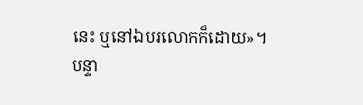នេះ ឬនៅឯបរលោកក៏ដោយ»។
បន្ទា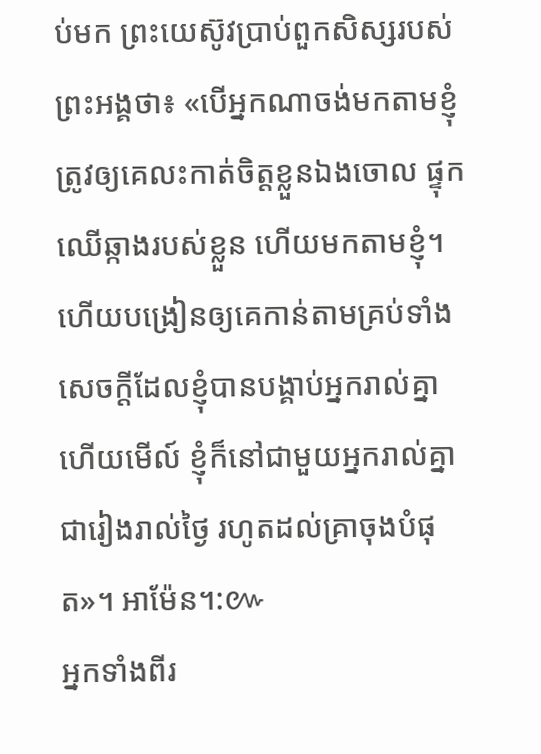ប់មក ព្រះយេស៊ូវប្រាប់ពួកសិស្សរបស់ព្រះអង្គថា៖ «បើអ្នកណាចង់មកតាមខ្ញុំ ត្រូវឲ្យគេលះកាត់ចិត្តខ្លួនឯងចោល ផ្ទុកឈើឆ្កាងរបស់ខ្លួន ហើយមកតាមខ្ញុំ។
ហើយបង្រៀនឲ្យគេកាន់តាមគ្រប់ទាំងសេចក្តីដែលខ្ញុំបានបង្គាប់អ្នករាល់គ្នា ហើយមើល៍ ខ្ញុំក៏នៅជាមួយអ្នករាល់គ្នាជារៀងរាល់ថ្ងៃ រហូតដល់គ្រាចុងបំផុត»។ អាម៉ែន។:៚
អ្នកទាំងពីរ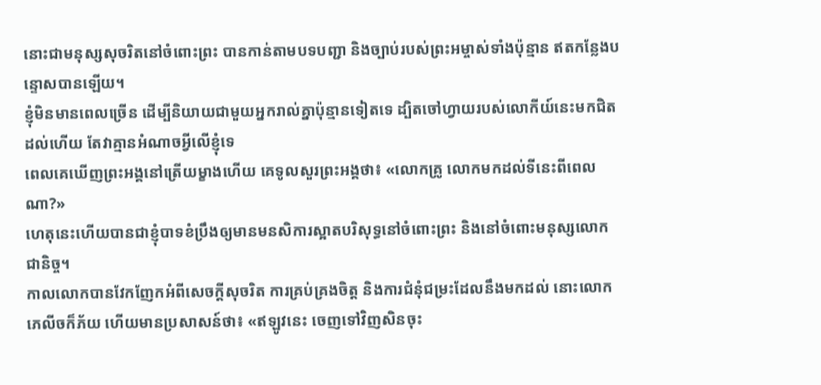នោះជាមនុស្សសុចរិតនៅចំពោះព្រះ បានកាន់តាមបទបញ្ជា និងច្បាប់របស់ព្រះអម្ចាស់ទាំងប៉ុន្មាន ឥតកន្លែងបន្ទោសបានឡើយ។
ខ្ញុំមិនមានពេលច្រើន ដើម្បីនិយាយជាមួយអ្នករាល់គ្នាប៉ុន្មានទៀតទេ ដ្បិតចៅហ្វាយរបស់លោកីយ៍នេះមកជិតដល់ហើយ តែវាគ្មានអំណាចអ្វីលើខ្ញុំទេ
ពេលគេឃើញព្រះអង្គនៅត្រើយម្ខាងហើយ គេទូលសួរព្រះអង្គថា៖ «លោកគ្រូ លោកមកដល់ទីនេះពីពេលណា?»
ហេតុនេះហើយបានជាខ្ញុំបាទខំប្រឹងឲ្យមានមនសិការស្អាតបរិសុទ្ធនៅចំពោះព្រះ និងនៅចំពោះមនុស្សលោកជានិច្ច។
កាលលោកបានវែកញែកអំពីសេចក្តីសុចរិត ការគ្រប់គ្រងចិត្ត និងការជំនុំជម្រះដែលនឹងមកដល់ នោះលោកភេលីចក៏ភ័យ ហើយមានប្រសាសន៍ថា៖ «ឥឡូវនេះ ចេញទៅវិញសិនចុះ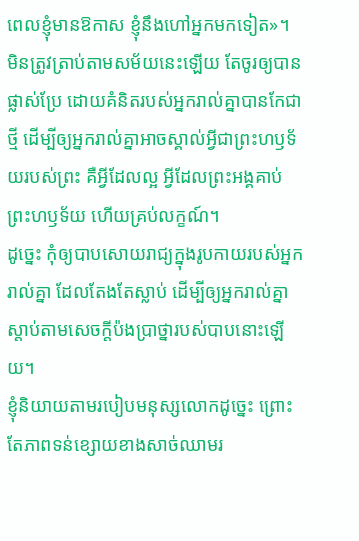ពេលខ្ញុំមានឱកាស ខ្ញុំនឹងហៅអ្នកមកទៀត»។
មិនត្រូវត្រាប់តាមសម័យនេះឡើយ តែចូរឲ្យបានផ្លាស់ប្រែ ដោយគំនិតរបស់អ្នករាល់គ្នាបានកែជាថ្មី ដើម្បីឲ្យអ្នករាល់គ្នាអាចស្គាល់អ្វីជាព្រះហឫទ័យរបស់ព្រះ គឺអ្វីដែលល្អ អ្វីដែលព្រះអង្គគាប់ព្រះហឫទ័យ ហើយគ្រប់លក្ខណ៍។
ដូច្នេះ កុំឲ្យបាបសោយរាជ្យក្នុងរូបកាយរបស់អ្នករាល់គ្នា ដែលតែងតែស្លាប់ ដើម្បីឲ្យអ្នករាល់គ្នាស្តាប់តាមសេចក្តីប៉ងប្រាថ្នារបស់បាបនោះឡើយ។
ខ្ញុំនិយាយតាមរបៀបមនុស្សលោកដូច្នេះ ព្រោះតែភាពទន់ខ្សោយខាងសាច់ឈាមរ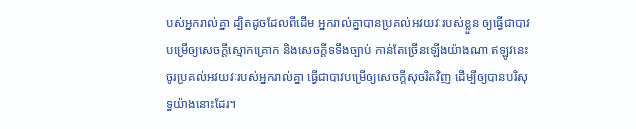បស់អ្នករាល់គ្នា ដ្បិតដូចដែលពីដើម អ្នករាល់គ្នាបានប្រគល់អវយវៈរបស់ខ្លួន ឲ្យធ្វើជាបាវបម្រើឲ្យសេចក្តីស្មោកគ្រោក និងសេចក្តីទទឹងច្បាប់ កាន់តែច្រើនឡើងយ៉ាងណា ឥឡូវនេះ ចូរប្រគល់អវយវៈរបស់អ្នករាល់គ្នា ធ្វើជាបាវបម្រើឲ្យសេចក្តីសុចរិតវិញ ដើម្បីឲ្យបានបរិសុទ្ធយ៉ាងនោះដែរ។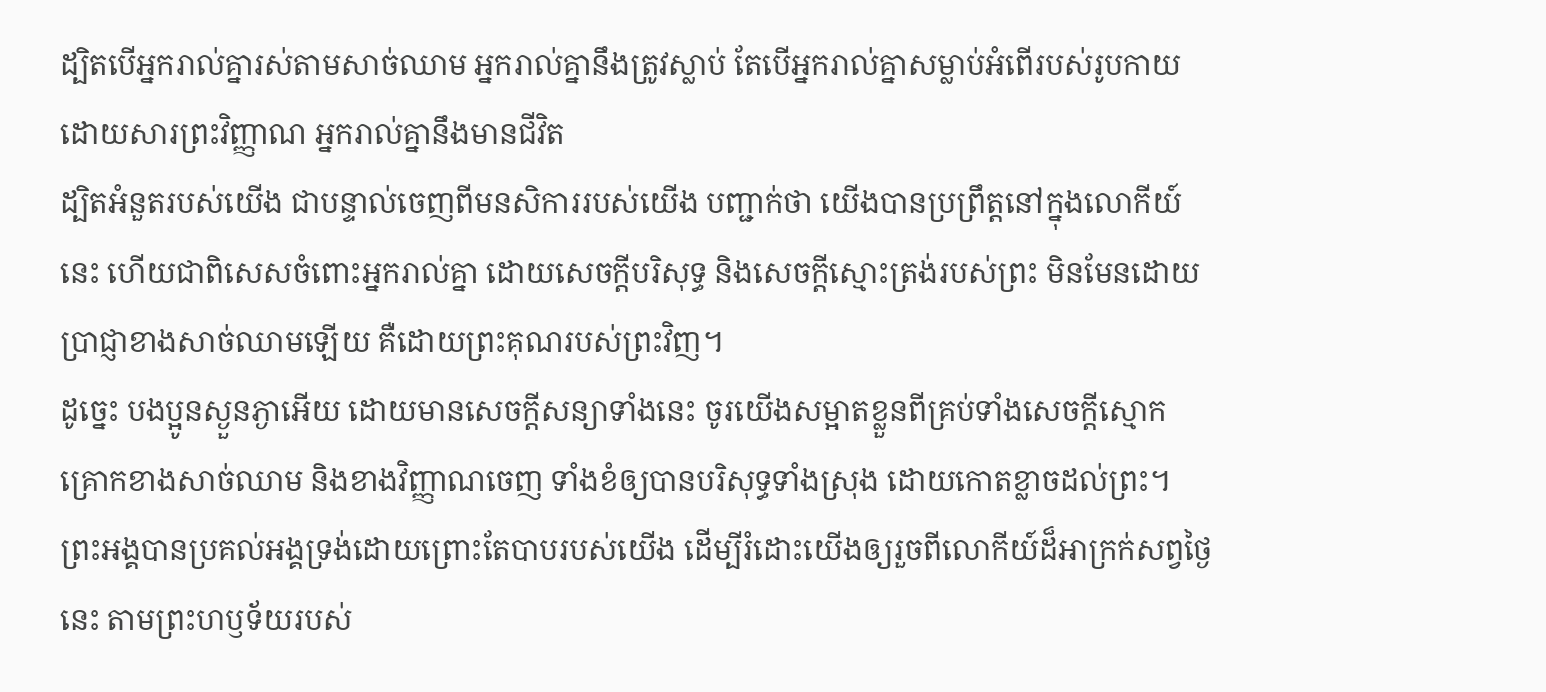ដ្បិតបើអ្នករាល់គ្នារស់តាមសាច់ឈាម អ្នករាល់គ្នានឹងត្រូវស្លាប់ តែបើអ្នករាល់គ្នាសម្លាប់អំពើរបស់រូបកាយ ដោយសារព្រះវិញ្ញាណ អ្នករាល់គ្នានឹងមានជីវិត
ដ្បិតអំនួតរបស់យើង ជាបន្ទាល់ចេញពីមនសិការរបស់យើង បញ្ជាក់ថា យើងបានប្រព្រឹត្តនៅក្នុងលោកីយ៍នេះ ហើយជាពិសេសចំពោះអ្នករាល់គ្នា ដោយសេចក្តីបរិសុទ្ធ និងសេចក្តីស្មោះត្រង់របស់ព្រះ មិនមែនដោយប្រាជ្ញាខាងសាច់ឈាមឡើយ គឺដោយព្រះគុណរបស់ព្រះវិញ។
ដូច្នេះ បងប្អូនស្ងួនភ្ងាអើយ ដោយមានសេចក្តីសន្យាទាំងនេះ ចូរយើងសម្អាតខ្លួនពីគ្រប់ទាំងសេចក្តីស្មោកគ្រោកខាងសាច់ឈាម និងខាងវិញ្ញាណចេញ ទាំងខំឲ្យបានបរិសុទ្ធទាំងស្រុង ដោយកោតខ្លាចដល់ព្រះ។
ព្រះអង្គបានប្រគល់អង្គទ្រង់ដោយព្រោះតែបាបរបស់យើង ដើម្បីរំដោះយើងឲ្យរួចពីលោកីយ៍ដ៏អាក្រក់សព្វថ្ងៃនេះ តាមព្រះហឫទ័យរបស់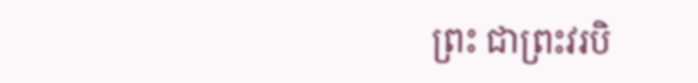ព្រះ ជាព្រះវរបិ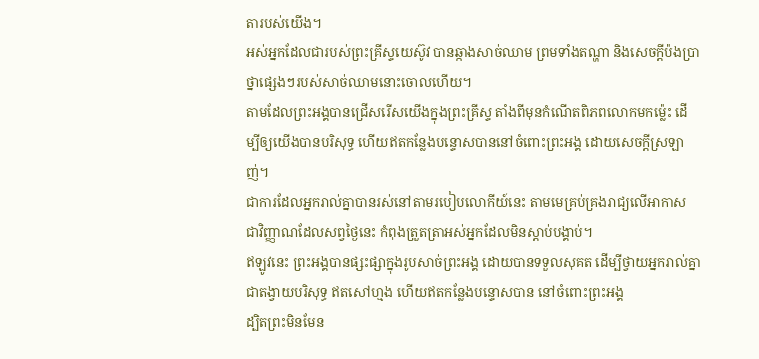តារបស់យើង។
អស់អ្នកដែលជារបស់ព្រះគ្រីស្ទយេស៊ូវ បានឆ្កាងសាច់ឈាម ព្រមទាំងតណ្ហា និងសេចក្ដីប៉ងប្រាថ្នាផ្សេងៗរបស់សាច់ឈាមនោះចោលហើយ។
តាមដែលព្រះអង្គបានជ្រើសរើសយើងក្នុងព្រះគ្រីស្ទ តាំងពីមុនកំណើតពិភពលោកមកម៉្លេះ ដើម្បីឲ្យយើងបានបរិសុទ្ធ ហើយឥតកន្លែងបន្ទោសបាននៅចំពោះព្រះអង្គ ដោយសេចក្តីស្រឡាញ់។
ជាការដែលអ្នករាល់គ្នាបានរស់នៅតាមរបៀបលោកីយ៍នេះ តាមមេគ្រប់គ្រងរាជ្យលើអាកាស ជាវិញ្ញាណដែលសព្វថ្ងៃនេះ កំពុងត្រួតត្រាអស់អ្នកដែលមិនស្ដាប់បង្គាប់។
ឥឡូវនេះ ព្រះអង្គបានផ្សះផ្សាក្នុងរូបសាច់ព្រះអង្គ ដោយបានទទួលសុគត ដើម្បីថ្វាយអ្នករាល់គ្នាជាតង្វាយបរិសុទ្ធ ឥតសៅហ្មង ហើយឥតកន្លែងបន្ទោសបាន នៅចំពោះព្រះអង្គ
ដ្បិតព្រះមិនមែន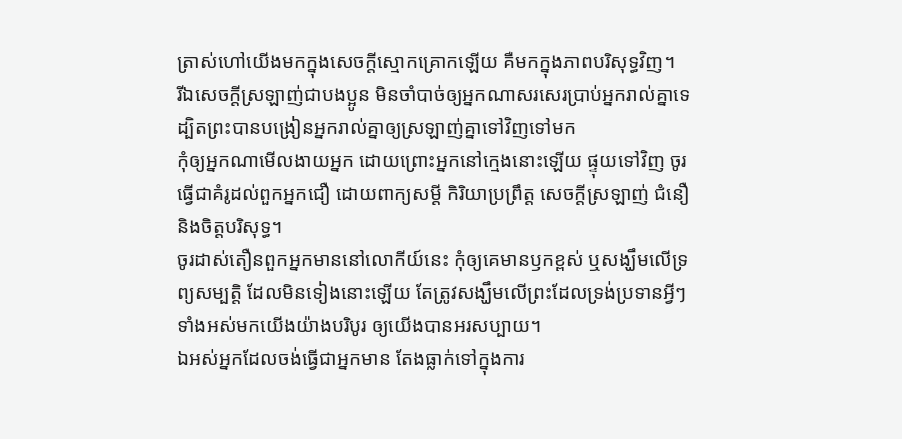ត្រាស់ហៅយើងមកក្នុងសេចក្ដីស្មោកគ្រោកឡើយ គឺមកក្នុងភាពបរិសុទ្ធវិញ។
រីឯសេចក្ដីស្រឡាញ់ជាបងប្អូន មិនចាំបាច់ឲ្យអ្នកណាសរសេរប្រាប់អ្នករាល់គ្នាទេ ដ្បិតព្រះបានបង្រៀនអ្នករាល់គ្នាឲ្យស្រឡាញ់គ្នាទៅវិញទៅមក
កុំឲ្យអ្នកណាមើលងាយអ្នក ដោយព្រោះអ្នកនៅក្មេងនោះឡើយ ផ្ទុយទៅវិញ ចូរធ្វើជាគំរូដល់ពួកអ្នកជឿ ដោយពាក្យសម្ដី កិរិយាប្រព្រឹត្ត សេចក្ដីស្រឡាញ់ ជំនឿ និងចិត្តបរិសុទ្ធ។
ចូរដាស់តឿនពួកអ្នកមាននៅលោកីយ៍នេះ កុំឲ្យគេមានឫកខ្ពស់ ឬសង្ឃឹមលើទ្រព្យសម្បត្តិ ដែលមិនទៀងនោះឡើយ តែត្រូវសង្ឃឹមលើព្រះដែលទ្រង់ប្រទានអ្វីៗទាំងអស់មកយើងយ៉ាងបរិបូរ ឲ្យយើងបានអរសប្បាយ។
ឯអស់អ្នកដែលចង់ធ្វើជាអ្នកមាន តែងធ្លាក់ទៅក្នុងការ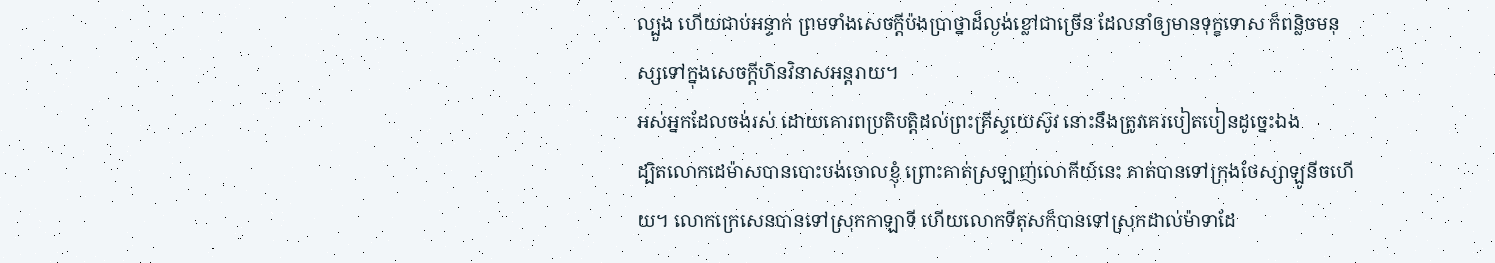ល្បួង ហើយជាប់អន្ទាក់ ព្រមទាំងសេចក្ដីប៉ងប្រាថ្នាដ៏ល្ងង់ខ្លៅជាច្រើន ដែលនាំឲ្យមានទុក្ខទោស ក៏ពន្លិចមនុស្សទៅក្នុងសេចក្ដីហិនវិនាសអន្តរាយ។
អស់អ្នកដែលចង់រស់ ដោយគោរពប្រតិបត្តិដល់ព្រះគ្រីស្ទយេស៊ូវ នោះនឹងត្រូវគេរបៀតបៀនដូច្នេះឯង
ដ្បិតលោកដេម៉ាសបានបោះបង់ចោលខ្ញុំ ព្រោះគាត់ស្រឡាញ់លោកីយ៍នេះ គាត់បានទៅក្រុងថែស្សាឡូនីចហើយ។ លោកក្រេសេនបានទៅស្រុកកាឡាទី ហើយលោកទីតុសក៏បានទៅស្រុកដាល់ម៉ាទាដែ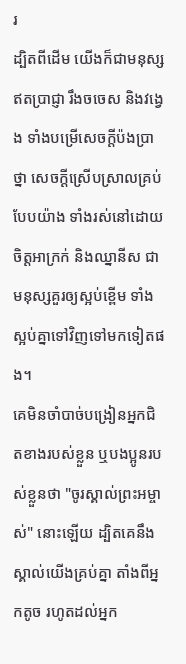រ
ដ្បិតពីដើម យើងក៏ជាមនុស្សឥតប្រាជ្ញា រឹងចចេស និងវង្វេង ទាំងបម្រើសេចក្ដីប៉ងប្រាថ្នា សេចក្ដីស្រើបស្រាលគ្រប់បែបយ៉ាង ទាំងរស់នៅដោយចិត្តអាក្រក់ និងឈ្នានីស ជាមនុស្សគួរឲ្យស្អប់ខ្ពើម ទាំងស្អប់គ្នាទៅវិញទៅមកទៀតផង។
គេមិនចាំបាច់បង្រៀនអ្នកជិតខាងរបស់ខ្លួន ឬបងប្អូនរបស់ខ្លួនថា "ចូរស្គាល់ព្រះអម្ចាស់" នោះឡើយ ដ្បិតគេនឹងស្គាល់យើងគ្រប់គ្នា តាំងពីអ្នកតូច រហូតដល់អ្នក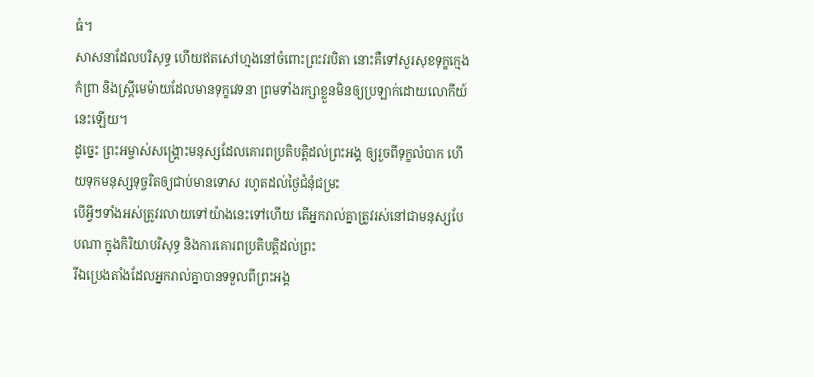ធំ។
សាសនាដែលបរិសុទ្ធ ហើយឥតសៅហ្មងនៅចំពោះព្រះវរបិតា នោះគឺទៅសួរសុខទុក្ខក្មេងកំព្រា និងស្ត្រីមេម៉ាយដែលមានទុក្ខវេទនា ព្រមទាំងរក្សាខ្លួនមិនឲ្យប្រឡាក់ដោយលោកីយ៍នេះឡើយ។
ដូច្នេះ ព្រះអម្ចាស់សង្រ្គោះមនុស្សដែលគោរពប្រតិបត្តិដល់ព្រះអង្គ ឲ្យរួចពីទុក្ខលំបាក ហើយទុកមនុស្សទុច្ចរិតឲ្យជាប់មានទោស រហូតដល់ថ្ងៃជំនុំជម្រះ
បើអ្វីៗទាំងអស់ត្រូវរលាយទៅយ៉ាងនេះទៅហើយ តើអ្នករាល់គ្នាត្រូវរស់នៅជាមនុស្សបែបណា ក្នុងកិរិយាបរិសុទ្ធ និងការគោរពប្រតិបត្តិដល់ព្រះ
រីឯប្រេងតាំងដែលអ្នករាល់គ្នាបានទទួលពីព្រះអង្គ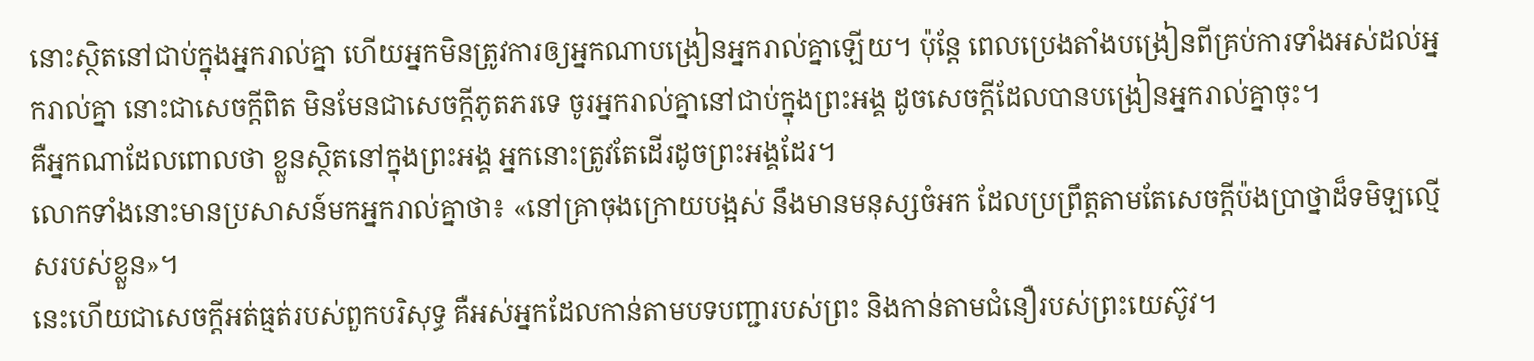នោះស្ថិតនៅជាប់ក្នុងអ្នករាល់គ្នា ហើយអ្នកមិនត្រូវការឲ្យអ្នកណាបង្រៀនអ្នករាល់គ្នាឡើយ។ ប៉ុន្តែ ពេលប្រេងតាំងបង្រៀនពីគ្រប់ការទាំងអស់ដល់អ្នករាល់គ្នា នោះជាសេចក្ដីពិត មិនមែនជាសេចក្ដីភូតភរទេ ចូរអ្នករាល់គ្នានៅជាប់ក្នុងព្រះអង្គ ដូចសេចក្ដីដែលបានបង្រៀនអ្នករាល់គ្នាចុះ។
គឺអ្នកណាដែលពោលថា ខ្លួនស្ថិតនៅក្នុងព្រះអង្គ អ្នកនោះត្រូវតែដើរដូចព្រះអង្គដែរ។
លោកទាំងនោះមានប្រសាសន៍មកអ្នករាល់គ្នាថា៖ «នៅគ្រាចុងក្រោយបង្អស់ នឹងមានមនុស្សចំអក ដែលប្រព្រឹត្តតាមតែសេចក្ដីប៉ងប្រាថ្នាដ៏ទមិឡល្មើសរបស់ខ្លួន»។
នេះហើយជាសេចក្ដីអត់ធ្មត់របស់ពួកបរិសុទ្ធ គឺអស់អ្នកដែលកាន់តាមបទបញ្ជារបស់ព្រះ និងកាន់តាមជំនឿរបស់ព្រះយេស៊ូវ។